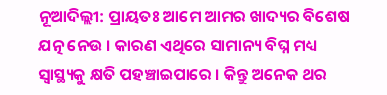ନୂଆଦିଲ୍ଲୀ: ପ୍ରାୟତଃ ଆମେ ଆମର ଖାଦ୍ୟର ବିଶେଷ ଯତ୍ନ ନେଉ । କାରଣ ଏଥିରେ ସାମାନ୍ୟ ବିଘ୍ନ ମଧ୍ୟ ସ୍ୱାସ୍ଥ୍ୟକୁ କ୍ଷତି ପହଞ୍ଚାଇପାରେ । କିନ୍ତୁ ଅନେକ ଥର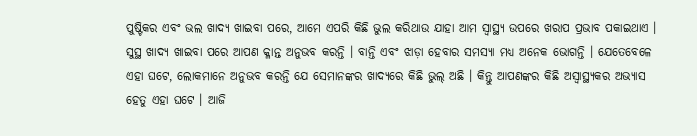ପୁଷ୍ଟିକର ଏବଂ ଭଲ ଖାଦ୍ୟ ଖାଇବା ପରେ, ଆମେ ଏପରି କିଛି ଭୁଲ କରିଥାଉ ଯାହା ଆମ ସ୍ୱାସ୍ଥ୍ୟ ଉପରେ ଖରାପ ପ୍ରଭାବ ପକାଇଥାଏ । ସୁସ୍ଥ ଖାଦ୍ୟ ଖାଇବା ପରେ ଆପଣ କ୍ଳାନ୍ତ ଅନୁଭବ କରନ୍ତି । ବାନ୍ତି ଏବଂ ଝାଡ଼ା ହେବାର ସମସ୍ୟା ମଧ୍ୟ ଅନେକ ଭୋଗନ୍ତି । ଯେତେବେଳେ ଏହା ଘଟେ, ଲୋକମାନେ ଅନୁଭବ କରନ୍ତି ଯେ ସେମାନଙ୍କର ଖାଦ୍ୟରେ କିଛି ଭୁଲ୍ ଅଛି । କିନ୍ତୁ ଆପଣଙ୍କର କିଛି ଅସ୍ୱାସ୍ଥ୍ୟକର ଅଭ୍ୟାସ ହେତୁ ଏହା ଘଟେ । ଆଜି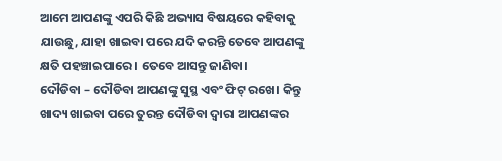ଆମେ ଆପଣଙ୍କୁ ଏପରି କିଛି ଅଭ୍ୟାସ ବିଷୟରେ କହିବାକୁ ଯାଉଛୁ, ଯାହା ଖାଇବା ପରେ ଯଦି କରନ୍ତି ତେବେ ଆପଣଙ୍କୁ କ୍ଷତି ପହଞ୍ଚାଇପାରେ । ତେବେ ଆସନ୍ତୁ ଜାଣିବା।
ଦୌଡିବା – ଦୌଡିବା ଆପଣଙ୍କୁ ସୁସ୍ଥ ଏବଂ ଫିଟ୍ ରଖେ। କିନ୍ତୁ ଖାଦ୍ୟ ଖାଇବା ପରେ ତୁରନ୍ତ ଦୌଡିବା ଦ୍ୱାରା ଆପଣଙ୍କର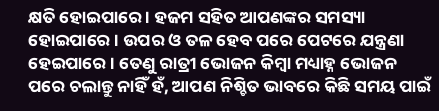କ୍ଷତି ହୋଇପାରେ । ହଜମ ସହିତ ଆପଣଙ୍କର ସମସ୍ୟା ହୋଇପାରେ । ଉପର ଓ ତଳ ହେବ ପରେ ପେଟରେ ଯନ୍ତ୍ରଣା ହେଇପାରେ । ତେଣୁ ରାତ୍ରୀ ଭୋଜନ କିମ୍ବା ମଧ୍ୟାହ୍ନ ଭୋଜନ ପରେ ଚଲାନ୍ତୁ ନାହିଁ ହଁ, ଆପଣ ନିଶ୍ଚିତ ଭାବରେ କିଛି ସମୟ ପାଇଁ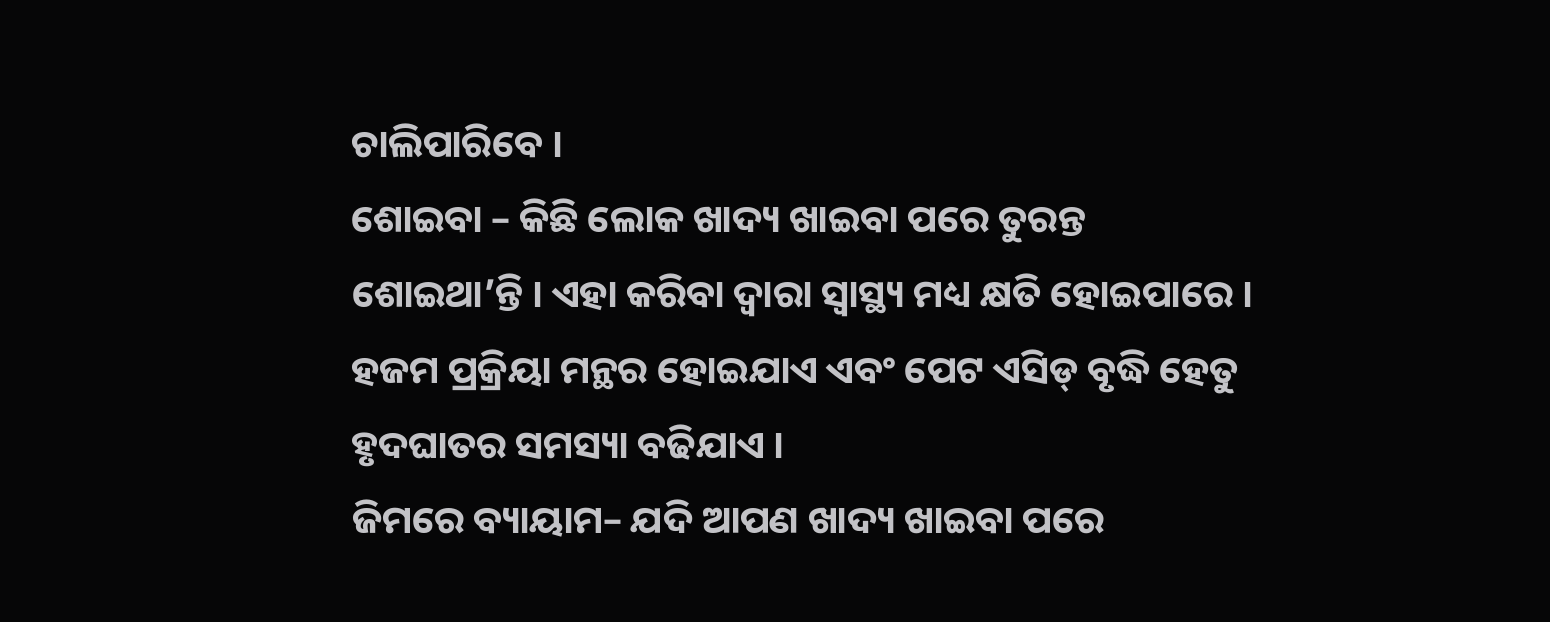ଚାଲିପାରିବେ ।
ଶୋଇବା – କିଛି ଲୋକ ଖାଦ୍ୟ ଖାଇବା ପରେ ତୁରନ୍ତ ଶୋଇଥା’ନ୍ତି । ଏହା କରିବା ଦ୍ୱାରା ସ୍ୱାସ୍ଥ୍ୟ ମଧ୍ୟ କ୍ଷତି ହୋଇପାରେ । ହଜମ ପ୍ରକ୍ରିୟା ମନ୍ଥର ହୋଇଯାଏ ଏବଂ ପେଟ ଏସିଡ୍ ବୃଦ୍ଧି ହେତୁ ହୃଦଘାତର ସମସ୍ୟା ବଢିଯାଏ ।
ଜିମରେ ବ୍ୟାୟାମ– ଯଦି ଆପଣ ଖାଦ୍ୟ ଖାଇବା ପରେ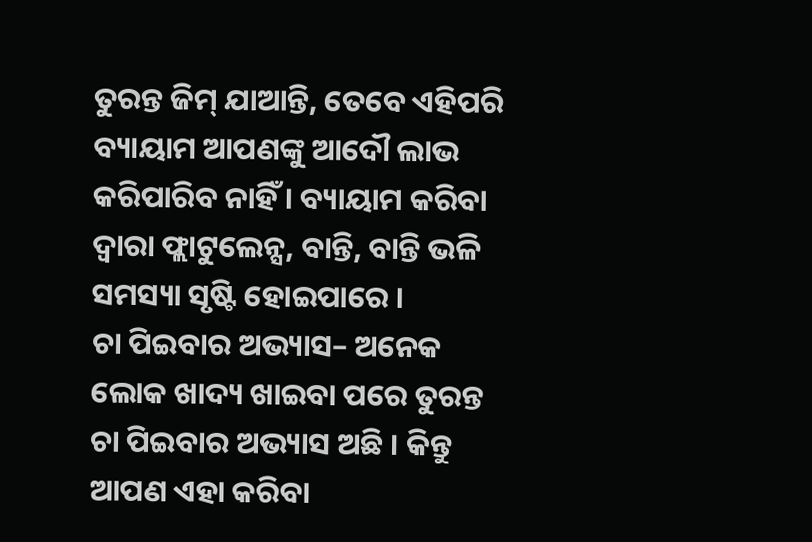ତୁରନ୍ତ ଜିମ୍ ଯାଆନ୍ତି, ତେବେ ଏହିପରି ବ୍ୟାୟାମ ଆପଣଙ୍କୁ ଆଦୌ ଲାଭ କରିପାରିବ ନାହିଁ । ବ୍ୟାୟାମ କରିବା ଦ୍ୱାରା ଫ୍ଲାଟୁଲେନ୍ସ, ବାନ୍ତି, ବାନ୍ତି ଭଳି ସମସ୍ୟା ସୃଷ୍ଟି ହୋଇପାରେ ।
ଚା ପିଇବାର ଅଭ୍ୟାସ– ଅନେକ ଲୋକ ଖାଦ୍ୟ ଖାଇବା ପରେ ତୁରନ୍ତ ଚା ପିଇବାର ଅଭ୍ୟାସ ଅଛି । କିନ୍ତୁ ଆପଣ ଏହା କରିବା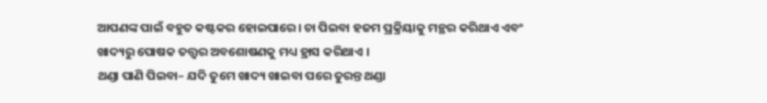ଆପଣଙ୍କ ପାଇଁ ବହୁତ କଷ୍ଟକର ହୋଇପାରେ। ଚା ପିଇବା ହଜମ ପ୍ରକ୍ରିୟାକୁ ମନ୍ଥର କରିଥାଏ ଏବଂ ଖାଦ୍ୟରୁ ପୋଷକ ତତ୍ତ୍ୱର ଅବଶୋଷଣକୁ ମଧ୍ୟ ହ୍ରାସ କରିଥାଏ ।
ଥଣ୍ଡା ପାଣି ପିଇବା– ଯଦି ତୁମେ ଖାଦ୍ୟ ଖାଇବା ପରେ ତୁରନ୍ତ ଥଣ୍ଡା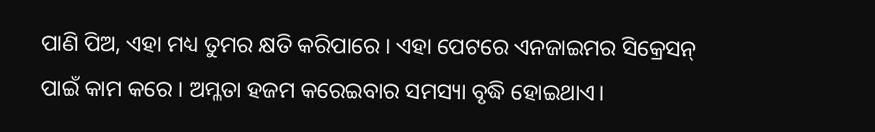ପାଣି ପିଅ, ଏହା ମଧ୍ୟ ତୁମର କ୍ଷତି କରିପାରେ । ଏହା ପେଟରେ ଏନଜାଇମର ସିକ୍ରେସନ୍ ପାଇଁ କାମ କରେ । ଅମ୍ଳତା ହଜମ କରେଇବାର ସମସ୍ୟା ବୃଦ୍ଧି ହୋଇଥାଏ।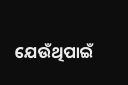ଯେଉଁଥିପାଇଁ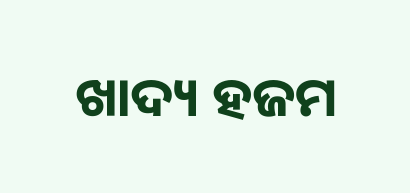ଖାଦ୍ୟ ହଜମ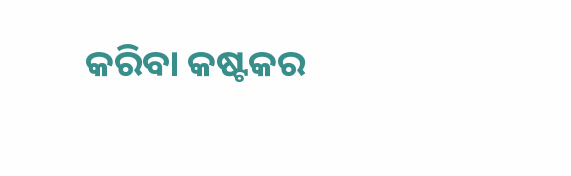କରିବା କଷ୍ଟକର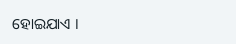ହୋଇଯାଏ ।